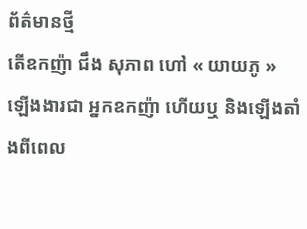ព័ត៌មានថ្មី
តើឧកញ៉ា ជឹង សុភាព ហៅ « យាយភូ » ឡើងងារជា អ្នកឧកញ៉ា ហើយឬ និងឡើងតាំងពីពេល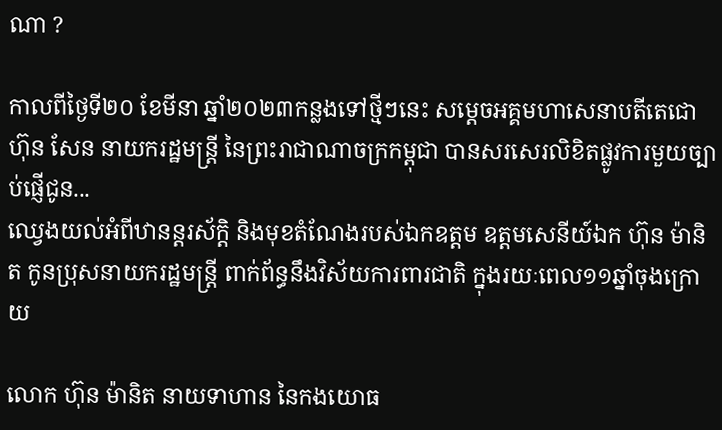ណា ?

កាលពីថ្ងៃទី២០ ខែមីនា ឆ្នាំ២០២៣កន្លងទៅថ្មីៗនេះ សម្ដេចអគ្គមហាសេនាបតីតេជោ ហ៊ុន សែន នាយករដ្ឋមន្ដ្រី នៃព្រះរាជាណាចក្រកម្ពុជា បានសរសេរលិខិតផ្លូវការមួយច្បាប់ផ្ញើជូន...
ឈ្វេងយល់អំពីឋានន្តរស័ក្ដិ និងមុខតំណែងរបស់ឯកឧត្តម ឧត្តមសេនីយ៍ឯក ហ៊ុន ម៉ានិត កូនប្រុសនាយករដ្ឋមន្ដ្រី ពាក់ព័ន្ធនឹងវិស័យការពារជាតិ ក្នុងរយៈពេល១១ឆ្នាំចុងក្រោយ

លោក ហ៊ុន ម៉ានិត នាយទាហាន នៃកងយោធ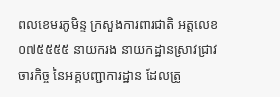ពលខេមរភូមិន្ទ ក្រសួងការពារជាតិ អត្តលេខ ០៧៥៥៥៥ នាយករង នាយកដ្ឋានស្រាវជ្រាវចារកិច្ច នៃអគ្គបញ្ជាការដ្ឋាន ដែលត្រូ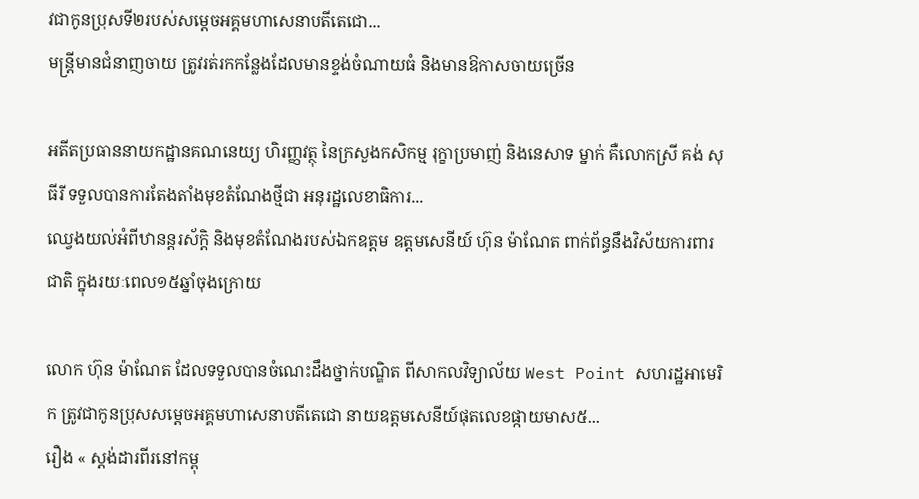វជាកូនប្រុសទី២របស់សម្ដេចអគ្គមហាសេនាបតីតេជោ...
មន្ដ្រីមានជំនាញចាយ ត្រូវរត់រកកន្លែងដែលមានខ្ទង់ចំណាយធំ និងមានឱកាសចាយច្រើន

អតីតប្រធាននាយកដ្ឋានគណនេយ្យ ហិរញ្ញវត្ថុ នៃក្រសួងកសិកម្ម រុក្ខាប្រមាញ់ និងនេសាទ ម្នាក់ គឺលោកស្រី គង់ សុធីរី ទទួលបានការតែងតាំងមុខតំណែងថ្មីជា អនុរដ្ឋលេខាធិការ...
ឈ្វេងយល់អំពីឋានន្តរស័ក្ដិ និងមុខតំណែងរបស់ឯកឧត្តម ឧត្តមសេនីយ៍ ហ៊ុន ម៉ាណែត ពាក់ព័ន្ធនឹងវិស័យការពារជាតិ ក្នុងរយៈពេល១៥ឆ្នាំចុងក្រោយ

លោក ហ៊ុន ម៉ាណែត ដែលទទួលបានចំណេះដឹងថ្នាក់បណ្ឌិត ពីសាកលវិទ្យាល័យ West Point សហរដ្ឋអាមេរិក ត្រូវជាកូនប្រុសសម្ដេចអគ្គមហាសេនាបតីតេជោ នាយឧត្តមសេនីយ៍ផុតលេខផ្កាយមាស៥...
រឿង « ស្តង់ដារពីរនៅកម្ពុ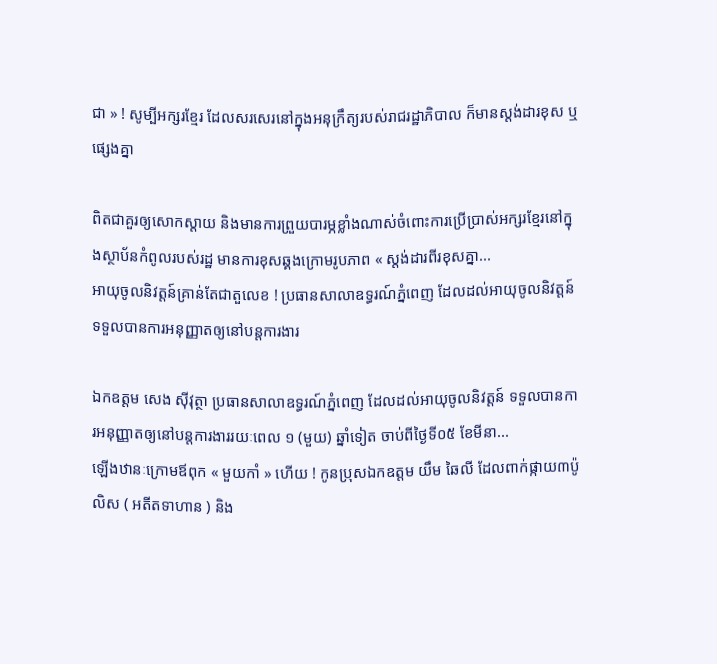ជា » ! សូម្បីអក្សរខ្មែរ ដែលសរសេរនៅក្នុងអនុក្រឹត្យរបស់រាជរដ្ឋាភិបាល ក៏មានស្ដង់ដារខុស ឬផ្សេងគ្នា

ពិតជាគួរឲ្យសោកស្ដាយ និងមានការព្រួយបារម្ភខ្លាំងណាស់ចំពោះការប្រើប្រាស់អក្សរខ្មែរនៅក្នុងស្ថាប័នកំពូលរបស់រដ្ឋ មានការខុសឆ្គងក្រោមរូបភាព « ស្តង់ដារពីរខុសគ្នា...
អាយុចូលនិវត្តន៍គ្រាន់តែជាតួលេខ ! ប្រធានសាលាឧទ្ធរណ៍ភ្នំពេញ ដែលដល់អាយុចូលនិវត្តន៍ ទទួលបានការអនុញ្ញាតឲ្យនៅបន្តការងារ

ឯកឧត្តម សេង ស៊ីវុត្ថា ប្រធានសាលាឧទ្ធរណ៍ភ្នំពេញ ដែលដល់អាយុចូលនិវត្តន៍ ទទួលបានការអនុញ្ញាតឲ្យនៅបន្តការងាររយៈពេល ១ (មួយ) ឆ្នាំទៀត ចាប់ពីថ្ងៃទី០៥ ខែមីនា...
ឡើងឋានៈក្រោមឪពុក « មួយកាំ » ហើយ ! កូនប្រុសឯកឧត្តម យឹម ឆៃលី ដែលពាក់ផ្កាយ៣ប៉ូលិស ( អតីតទាហាន ) និង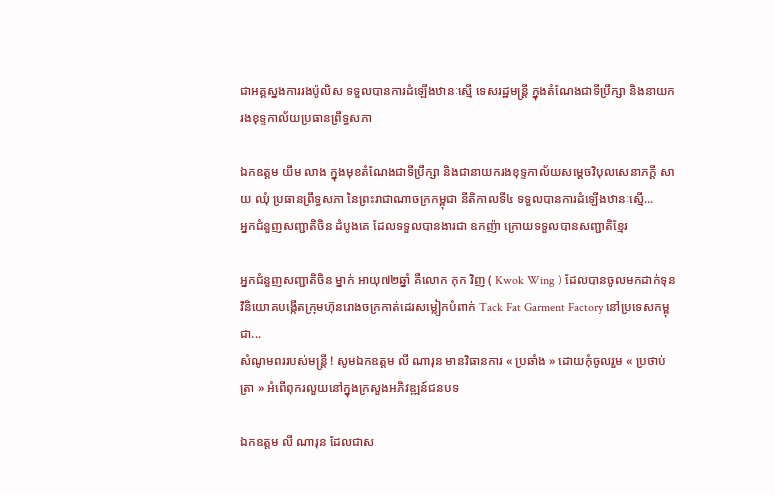ជាអគ្គស្នងការរងប៉ូលិស ទទួលបានការដំឡើងឋានៈស្មើ ទេសរដ្ឋមន្ដ្រី ក្នុងតំណែងជាទីប្រឹក្សា និងនាយករងខុទ្ទកាល័យប្រធានព្រឹទ្ធសភា

ឯកឧត្តម យឹម លាង ក្នុងមុខតំណែងជាទីប្រឹក្សា និងជានាយករងខុទ្ទកាល័យសម្ដេចវិបុលសេនាភក្ដី សាយ ឈុំ ប្រធានព្រឹទ្ធសភា នៃព្រះរាជាណាចក្រកម្ពុជា នីតិកាលទី៤ ទទួលបានការដំឡើងឋានៈស្មើ...
អ្នកជំនួញសញ្ជាតិចិន ដំបូងគេ ដែលទទួលបានងារជា ឧកញ៉ា ក្រោយទទួលបានសញ្ជាតិខ្មែរ

អ្នកជំនួញសញ្ជាតិចិន ម្នាក់ អាយុ៧២ឆ្នាំ គឺលោក កុក វិញ ( Kwok Wing ) ដែលបានចូលមកដាក់ទុនវិនិយោគបង្កើតក្រុមហ៊ុនរោងចក្រកាត់ដេរសម្លៀកបំពាក់ Tack Fat Garment Factory នៅប្រទេសកម្ពុជា...
សំណូមពររបស់មន្ដ្រី ! សូមឯកឧត្តម លី ណារុន មានវិធានការ « ប្រឆាំង » ដោយកុំចូលរួម « ប្រថាប់ត្រា » អំពើពុករលួយនៅក្នុងក្រសួងអភិវឌ្ឍន៍ជនបទ

ឯកឧត្តម លី ណារុន ដែលជាស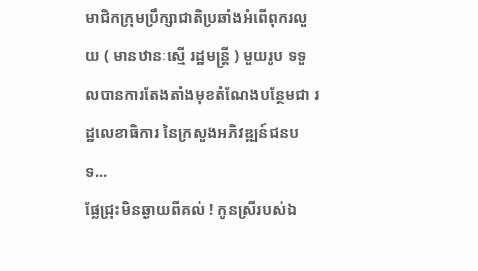មាជិកក្រុមប្រឹក្សាជាតិប្រឆាំងអំពើពុករលួយ ( មានឋានៈស្មើ រដ្ឋមន្ដ្រី ) មួយរូប ទទួលបានការតែងតាំងមុខតំណែងបន្ថែមជា រដ្ឋលេខាធិការ នៃក្រសួងអភិវឌ្ឍន៍ជនបទ...
ផ្លែជ្រុះមិនឆ្ងាយពីគល់ ! កូនស្រីរបស់ឯ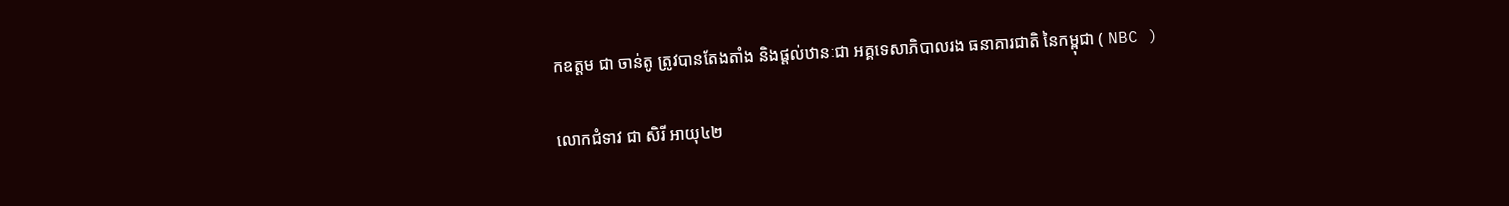កឧត្តម ជា ចាន់តូ ត្រូវបានតែងតាំង និងផ្ដល់ឋានៈជា អគ្គទេសាភិបាលរង ធនាគារជាតិ នៃកម្ពុជា ( NBC )

លោកជំទាវ ជា សិរី អាយុ៤២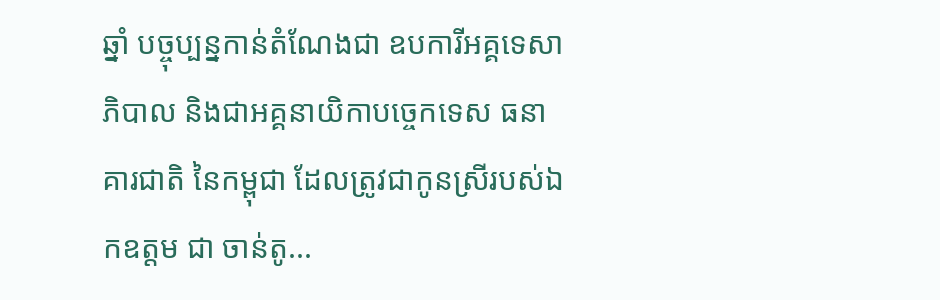ឆ្នាំ បច្ចុប្បន្នកាន់តំណែងជា ឧបការីអគ្គទេសាភិបាល និងជាអគ្គនាយិកាបច្ចេកទេស ធនាគារជាតិ នៃកម្ពុជា ដែលត្រូវជាកូនស្រីរបស់ឯកឧត្តម ជា ចាន់តូ...